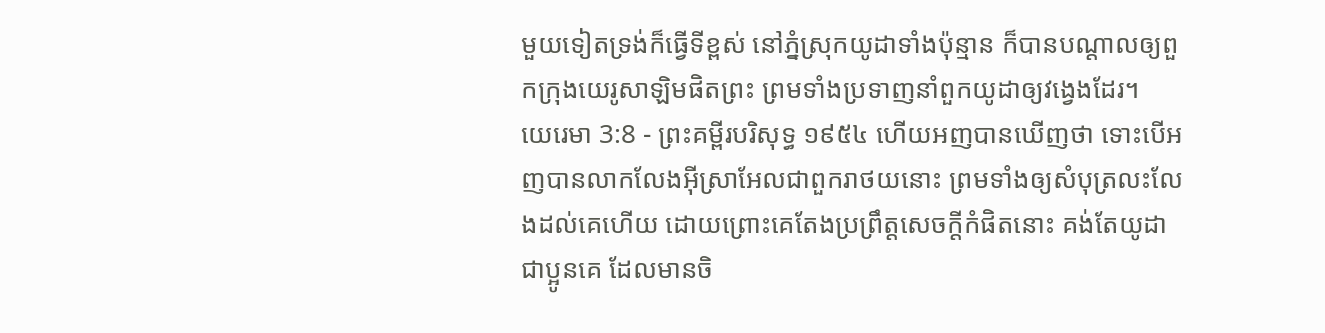មួយទៀតទ្រង់ក៏ធ្វើទីខ្ពស់ នៅភ្នំស្រុកយូដាទាំងប៉ុន្មាន ក៏បានបណ្តាលឲ្យពួកក្រុងយេរូសាឡិមផិតព្រះ ព្រមទាំងប្រទាញនាំពួកយូដាឲ្យវង្វេងដែរ។
យេរេមា 3:8 - ព្រះគម្ពីរបរិសុទ្ធ ១៩៥៤ ហើយអញបានឃើញថា ទោះបើអញបានលាកលែងអ៊ីស្រាអែលជាពួករាថយនោះ ព្រមទាំងឲ្យសំបុត្រលះលែងដល់គេហើយ ដោយព្រោះគេតែងប្រព្រឹត្តសេចក្ដីកំផិតនោះ គង់តែយូដា ជាប្អូនគេ ដែលមានចិ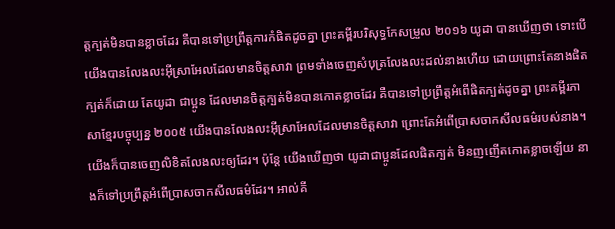ត្តក្បត់មិនបានខ្លាចដែរ គឺបានទៅប្រព្រឹត្តការកំផិតដូចគ្នា ព្រះគម្ពីរបរិសុទ្ធកែសម្រួល ២០១៦ យូដា បានឃើញថា ទោះបើយើងបានលែងលះអ៊ីស្រាអែលដែលមានចិត្តសាវា ព្រមទាំងចេញសំបុត្រលែងលះដល់នាងហើយ ដោយព្រោះតែនាងផិតក្បត់ក៏ដោយ តែយូដា ជាប្អូន ដែលមានចិត្តក្បត់មិនបានកោតខ្លាចដែរ គឺបានទៅប្រព្រឹត្តអំពើផិតក្បត់ដូចគ្នា ព្រះគម្ពីរភាសាខ្មែរបច្ចុប្បន្ន ២០០៥ យើងបានលែងលះអ៊ីស្រាអែលដែលមានចិត្តសាវា ព្រោះតែអំពើប្រាសចាកសីលធម៌របស់នាង។ យើងក៏បានចេញលិខិតលែងលះឲ្យដែរ។ ប៉ុន្តែ យើងឃើញថា យូដាជាប្អូនដែលផិតក្បត់ មិនញញើតកោតខ្លាចឡើយ នាងក៏ទៅប្រព្រឹត្តអំពើប្រាសចាកសីលធម៌ដែរ។ អាល់គី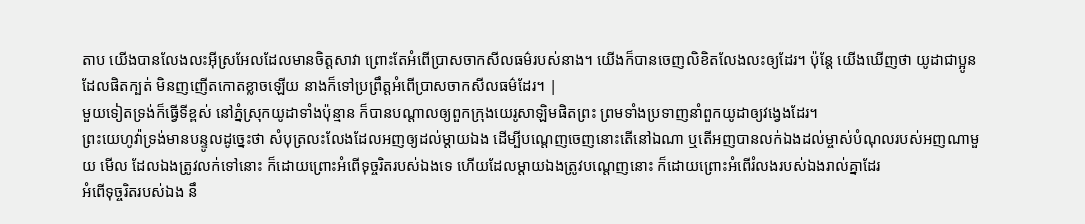តាប យើងបានលែងលះអ៊ីស្រអែលដែលមានចិត្តសាវា ព្រោះតែអំពើប្រាសចាកសីលធម៌របស់នាង។ យើងក៏បានចេញលិខិតលែងលះឲ្យដែរ។ ប៉ុន្តែ យើងឃើញថា យូដាជាប្អូនដែលផិតក្បត់ មិនញញើតកោតខ្លាចឡើយ នាងក៏ទៅប្រព្រឹត្តអំពើប្រាសចាកសីលធម៌ដែរ។ |
មួយទៀតទ្រង់ក៏ធ្វើទីខ្ពស់ នៅភ្នំស្រុកយូដាទាំងប៉ុន្មាន ក៏បានបណ្តាលឲ្យពួកក្រុងយេរូសាឡិមផិតព្រះ ព្រមទាំងប្រទាញនាំពួកយូដាឲ្យវង្វេងដែរ។
ព្រះយេហូវ៉ាទ្រង់មានបន្ទូលដូច្នេះថា សំបុត្រលះលែងដែលអញឲ្យដល់ម្តាយឯង ដើម្បីបណ្តេញចេញនោះតើនៅឯណា ឬតើអញបានលក់ឯងដល់ម្ចាស់បំណុលរបស់អញណាមួយ មើល ដែលឯងត្រូវលក់ទៅនោះ ក៏ដោយព្រោះអំពើទុច្ចរិតរបស់ឯងទេ ហើយដែលម្តាយឯងត្រូវបណ្តេញនោះ ក៏ដោយព្រោះអំពើរំលងរបស់ឯងរាល់គ្នាដែរ
អំពើទុច្ចរិតរបស់ឯង នឹ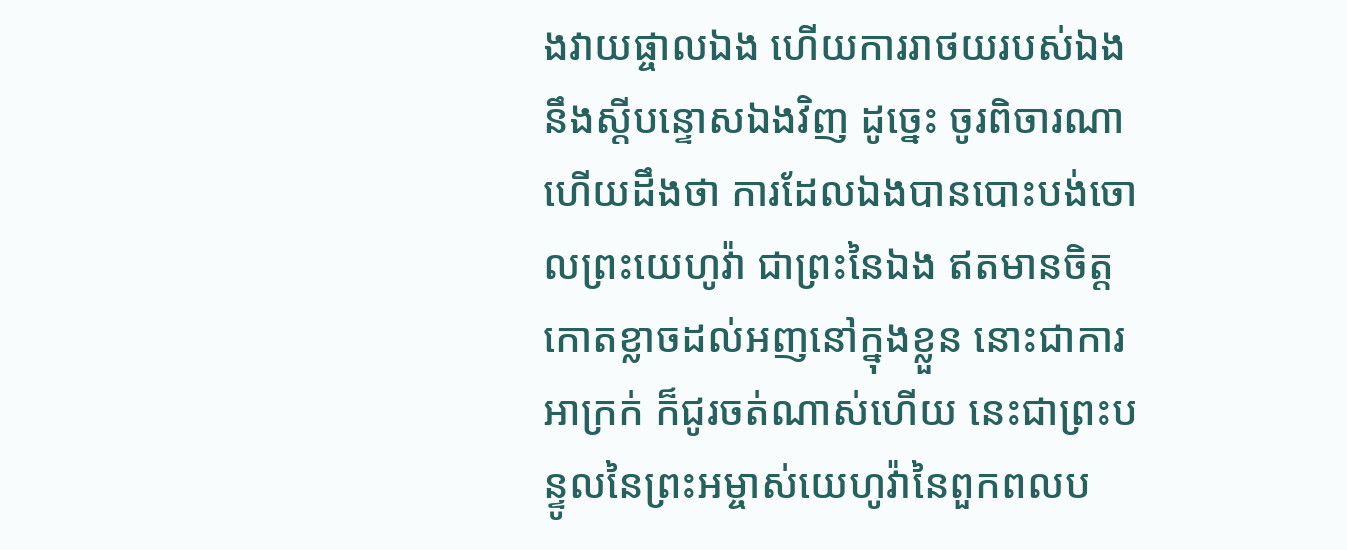ងវាយផ្ចាលឯង ហើយការរាថយរបស់ឯង នឹងស្តីបន្ទោសឯងវិញ ដូច្នេះ ចូរពិចារណា ហើយដឹងថា ការដែលឯងបានបោះបង់ចោលព្រះយេហូវ៉ា ជាព្រះនៃឯង ឥតមានចិត្តកោតខ្លាចដល់អញនៅក្នុងខ្លួន នោះជាការអាក្រក់ ក៏ជូរចត់ណាស់ហើយ នេះជាព្រះបន្ទូលនៃព្រះអម្ចាស់យេហូវ៉ានៃពួកពលប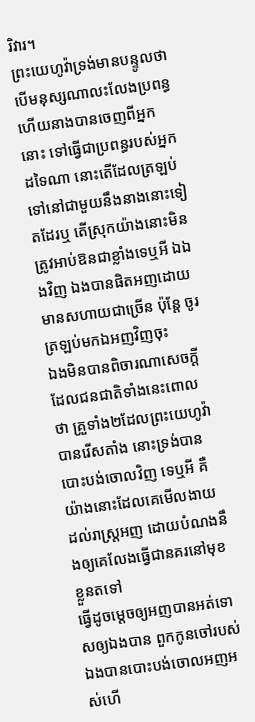រិវារ។
ព្រះយេហូវ៉ាទ្រង់មានបន្ទូលថា បើមនុស្សណាលះលែងប្រពន្ធ ហើយនាងបានចេញពីអ្នកនោះ ទៅធ្វើជាប្រពន្ធរបស់អ្នកដទៃណា នោះតើដែលត្រឡប់ទៅនៅជាមួយនឹងនាងនោះទៀតដែរឬ តើស្រុកយ៉ាងនោះមិនត្រូវអាប់ឱនជាខ្លាំងទេឬអី ឯឯងវិញ ឯងបានផិតអញដោយមានសហាយជាច្រើន ប៉ុន្តែ ចូរត្រឡប់មកឯអញវិញចុះ
ឯងមិនបានពិចារណាសេចក្ដីដែលជនជាតិទាំងនេះពោលថា គ្រួទាំង២ដែលព្រះយេហូវ៉ាបានរើសតាំង នោះទ្រង់បានបោះបង់ចោលវិញ ទេឬអី គឺយ៉ាងនោះដែលគេមើលងាយដល់រាស្ត្រអញ ដោយបំណងនឹងឲ្យគេលែងធ្វើជានគរនៅមុខខ្លួនតទៅ
ធ្វើដូចម្តេចឲ្យអញបានអត់ទោសឲ្យឯងបាន ពួកកូនចៅរបស់ឯងបានបោះបង់ចោលអញអស់ហើ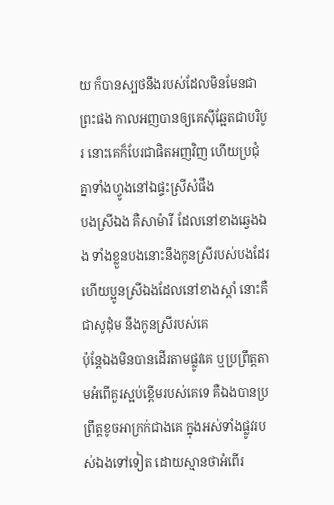យ ក៏បានស្បថនឹងរបស់ដែលមិនមែនជាព្រះផង កាលអញបានឲ្យគេស៊ីឆ្អែតជាបរិបូរ នោះគេក៏បែរជាផិតអញវិញ ហើយប្រជុំគ្នាទាំងហ្វូងនៅឯផ្ទះស្រីសំផឹង
បងស្រីឯង គឺសាម៉ារី ដែលនៅខាងឆ្វេងឯង ទាំងខ្លួនបងនោះនឹងកូនស្រីរបស់បងដែរ ហើយប្អូនស្រីឯងដែលនៅខាងស្តាំ នោះគឺជាសូដុំម នឹងកូនស្រីរបស់គេ
ប៉ុន្តែឯងមិនបានដើរតាមផ្លូវគេ ឬប្រព្រឹត្តតាមអំពើគួរស្អប់ខ្ពើមរបស់គេទេ គឺឯងបានប្រព្រឹត្តខូចអាក្រក់ជាងគេ ក្នុងអស់ទាំងផ្លូវរបស់ឯងទៅទៀត ដោយស្មានថាអំពើរ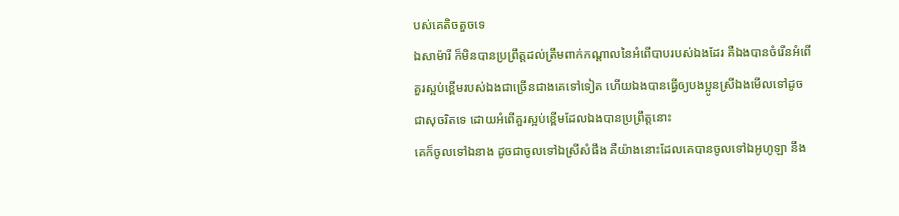បស់គេតិចតួចទេ
ឯសាម៉ារី ក៏មិនបានប្រព្រឹត្តដល់ត្រឹមពាក់កណ្តាលនៃអំពើបាបរបស់ឯងដែរ គឺឯងបានចំរើនអំពើគួរស្អប់ខ្ពើមរបស់ឯងជាច្រើនជាងគេទៅទៀត ហើយឯងបានធ្វើឲ្យបងប្អូនស្រីឯងមើលទៅដូចជាសុចរិតទេ ដោយអំពើគួរស្អប់ខ្ពើមដែលឯងបានប្រព្រឹត្តនោះ
គេក៏ចូលទៅឯនាង ដូចជាចូលទៅឯស្រីសំផឹង គឺយ៉ាងនោះដែលគេបានចូលទៅឯអូហូឡា នឹង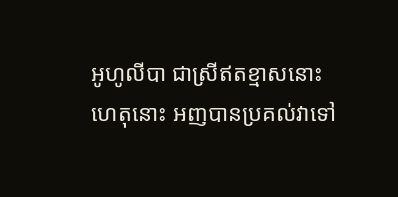អូហូលីបា ជាស្រីឥតខ្មាសនោះ
ហេតុនោះ អញបានប្រគល់វាទៅ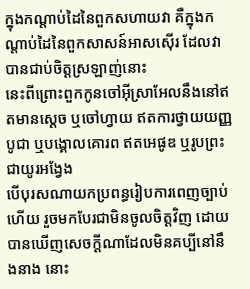ក្នុងកណ្តាប់ដៃនៃពួកសហាយវា គឺក្នុងកណ្តាប់ដៃនៃពួកសាសន៍អាសស៊ើរ ដែលវាបានជាប់ចិត្តស្រឡាញ់នោះ
នេះពីព្រោះពួកកូនចៅអ៊ីស្រាអែលនឹងនៅឥតមានស្តេច ឬចៅហ្វាយ ឥតការថ្វាយយញ្ញបូជា ឬបង្គោលគោរព ឥតអេផូឌ ឬរូបព្រះជាយូរអង្វែង
បើបុរសណាយកប្រពន្ធរៀបការពេញច្បាប់ហើយ រួចមកបែរជាមិនចូលចិត្តវិញ ដោយបានឃើញសេចក្ដីណាដែលមិនគប្បីនៅនឹងនាង នោះ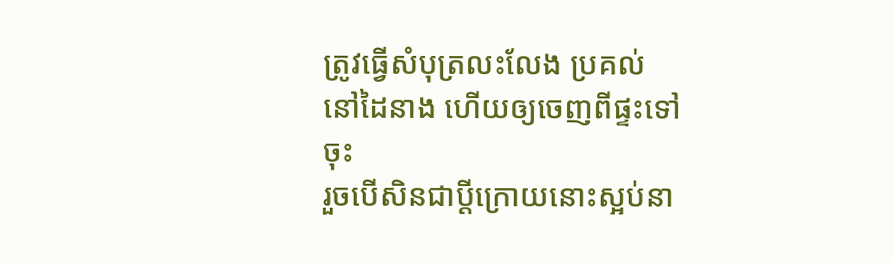ត្រូវធ្វើសំបុត្រលះលែង ប្រគល់នៅដៃនាង ហើយឲ្យចេញពីផ្ទះទៅចុះ
រួចបើសិនជាប្ដីក្រោយនោះស្អប់នា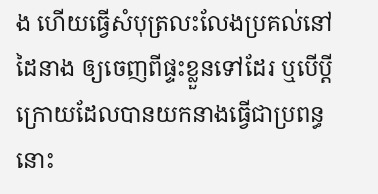ង ហើយធ្វើសំបុត្រលះលែងប្រគល់នៅដៃនាង ឲ្យចេញពីផ្ទះខ្លួនទៅដែរ ឬបើប្ដីក្រោយដែលបានយកនាងធ្វើជាប្រពន្ធ នោះ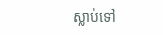ស្លាប់ទៅ